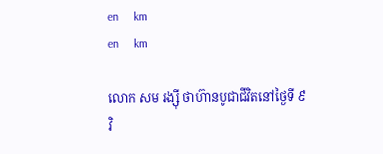en     km
en     km

លោក សម រង្ស៊ី ថាហ៊ានបូជាជីវិតនៅថ្ងៃទី ៩ វិ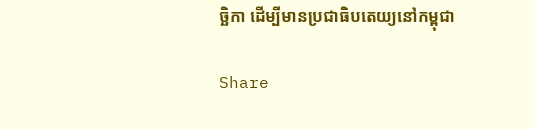ច្ឆិកា ដើម្បីមានប្រជាធិបតេយ្យនៅកម្ពុជា

Share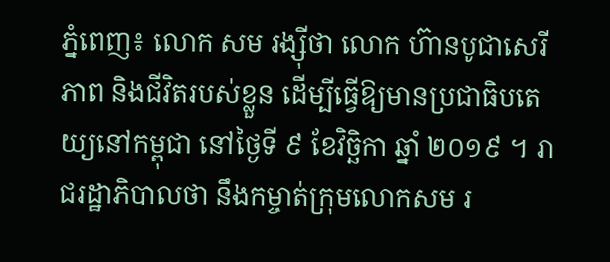ភ្នំពេញ៖ លោក សម រង្ស៊ីថា លោក ហ៊ានបូជាសេរីភាព និងជីវិតរបស់ខ្លួន ដើម្បីធ្វើឱ្យមានប្រជាធិបតេយ្យនៅកម្ពុជា នៅថ្ងៃទី ៩ ខែវិច្ឆិកា ឆ្នាំ ២០១៩ ។ រាជរដ្ឋាភិបាលថា នឹងកម្ចាត់ក្រុមលោកសម រ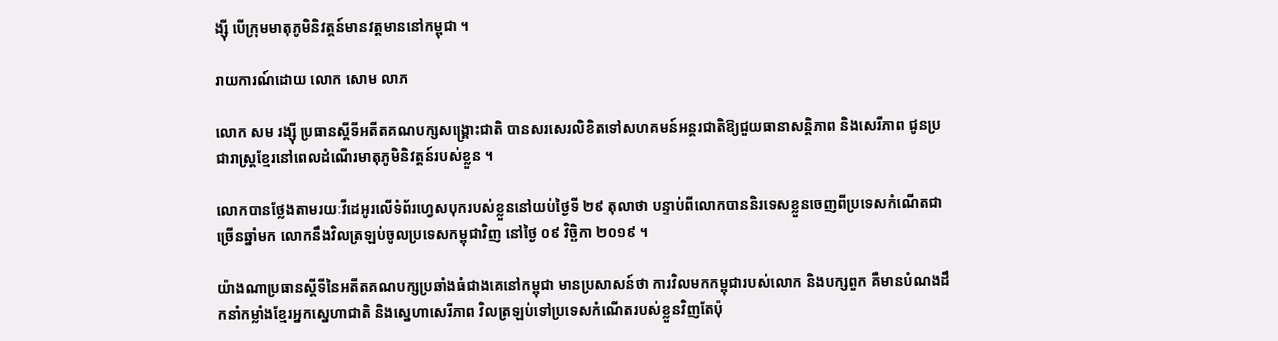ង្ស៊ី បើក្រុមមាតុភូមិនិវត្តន៍មានវត្តមាននៅកម្ពុជា ។

រាយការណ៍ដោយ លោក សោម លាភ

លោក សម រង្ស៊ី ប្រធានស្ដីទីអតីតគណបក្សសង្គ្រោះជាតិ បានសរសេរលិខិតទៅសហគមន៍អន្តរជាតិឱ្យជួយធានាសន្តិភាព និងសេរីភាព ជូនប្រជារាស្ត្រខ្មែរនៅពេលដំណើរមាតុភូមិនិវត្តន៍របស់ខ្លួន ។

លោកបានថ្លែងតាមរយៈវីដេអូរលើទំព័រហ្វេសបុករបស់ខ្លួននៅយប់ថ្ងៃទី ២៩ តុលាថា បន្ទាប់ពីលោកបាននិរទេសខ្លួនចេញពីប្រទេសកំណើតជាច្រើនឆ្នាំមក លោកនឹងវិលត្រឡប់ចូលប្រទេសកម្ពុជាវិញ នៅថ្ងៃ ០៩ វិច្ឆិកា ២០១៩ ។

យ៉ាងណាប្រធានស្ដីទីនៃអតីតគណបក្សប្រឆាំងធំជាងគេនៅកម្ពុជា មានប្រសាសន៍ថា ការវិលមកកម្ពុជារបស់លោក និងបក្សពួក គឺមានបំណងដឹកនាំកម្លាំងខ្មែរអ្នកស្នេហាជាតិ និងស្នេហាសេរីភាព វិលត្រឡប់ទៅប្រទេសកំណើតរបស់ខ្លួនវិញតែប៉ុ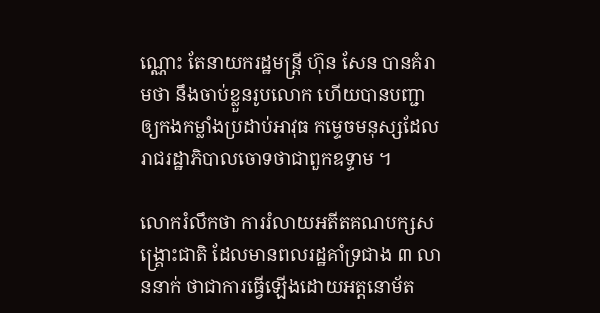ណ្ណោះ តែនាយករដ្ឋមន្ត្រី ហ៊ុន សែន បានគំរាមថា នឹងចាប់ខ្លួនរូបលោក ហើយបានបញ្ជាឲ្យកងកម្លាំងប្រដាប់អាវុធ កម្ទេចមនុស្សដែលរាជរដ្ឋាភិបាលចោទថាជាពួកឧទ្ទាម ។

លោករំលឹកថា ការរំលាយអតីតគណបក្សសង្គ្រោះជាតិ ដែលមានពលរដ្ឋគាំទ្រជាង ៣ លាននាក់ ថាជាការធ្វើឡើងដោយអត្តនោម័ត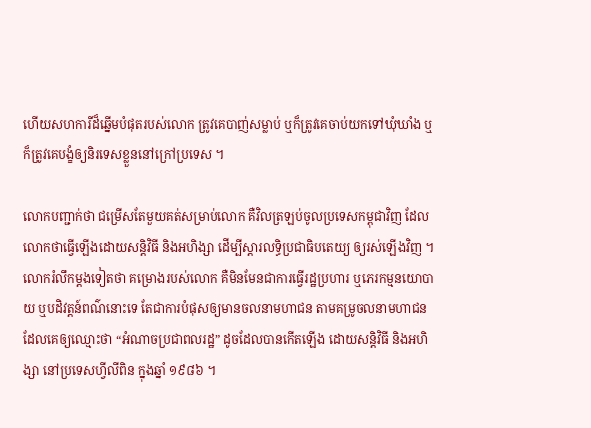ហើយសហការីដ៏ឆ្នើមបំផុតរបស់លោក ត្រូវគេបាញ់សម្លាប់ ឬក៏ត្រូវគេចាប់យកទៅឃុំឃាំង ឬក៏ត្រូវគេបង្ខំឲ្យនិរទេសខ្លួននៅក្រៅប្រទេស ។

លោកបញ្ជាក់ថា ជម្រើសតែមួយគត់សម្រាប់លោក គឺវិលត្រឡប់ចូលប្រទេសកម្ពុជាវិញ ដែលលោកថាធ្វើឡើងដោយសន្តិវិធី និងអហិង្សា ដើម្បីស្តារលទ្ធិប្រជាធិបតេយ្យ ឲ្យរស់ឡើងវិញ ។ លោករំលឹកម្ដងទៀតថា គម្រោងរបស់លោក គឺមិនមែនជាការធ្វើរដ្ឋប្រហារ ឬភេរកម្មនយោបាយ ឬបដិវត្តន៍ពណ៌នោះទេ តែជាការបំផុសឲ្យមានចលនាមហាជន តាមគម្រូចលនាមហាជន ដែលគេឲ្យឈ្មោះថា “អំណាចប្រជាពលរដ្ឋ” ដូចដែលបានកើតឡើង ដោយសន្តិវិធី និងអហិង្សា នៅប្រទេសហ្វីលីពិន ក្នុងឆ្នាំ ១៩៨៦ ។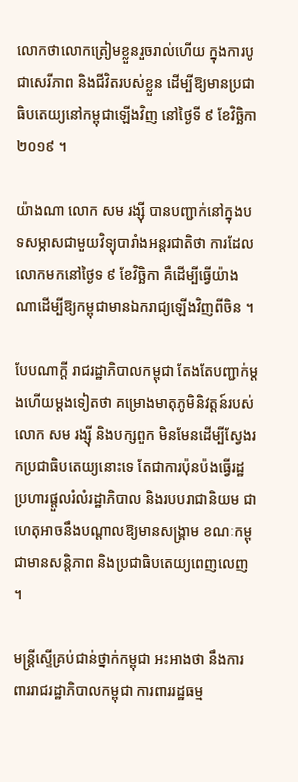លោកថាលោកត្រៀមខ្លួនរួចរាល់ហើយ ក្នុងការបូជាសេរីភាព និងជីវិតរបស់ខ្លួន ដើម្បីឱ្យមានប្រជាធិបតេយ្យនៅកម្ពុជាឡើងវិញ នៅថ្ងៃទី ៩ ខែវិច្ឆិកា ២០១៩ ។

យ៉ាងណា លោក សម រង្ស៊ី បានបញ្ជាក់នៅក្នុងបទសម្ភាសជាមួយវិទ្យុបារាំងអន្តរជាតិថា ការដែលលោកមកនៅថ្ងៃទ ៩ ខែវិច្ឆិកា គឺដើម្បីធ្វើយ៉ាងណាដើម្បីឱ្យកម្ពុជាមានឯករាជ្យឡើងវិញពីចិន ។

បែបណាក្ដី រាជរដ្ឋាភិបាលកម្ពុជា តែងតែបញ្ជាក់ម្ដងហើយម្ដងទៀតថា គម្រោងមាតុភូមិនិវត្តន៍របស់លោក សម រង្ស៊ី និងបក្សពួក មិនមែនដើម្បីស្វែងរកប្រជាធិបតេយ្យនោះទេ តែជាការប៉ុនប៉ងធ្វើរដ្ឋប្រហារផ្ដួលរំលំរដ្ឋាភិបាល និងរបបរាជានិយម ជាហេតុអាចនឹងបណ្ដាលឱ្យមានសង្គ្រាម ខណៈកម្ពុជាមានសន្តិភាព និងប្រជាធិបតេយ្យពេញលេញ ។

មន្ត្រីស្ទើគ្រប់ជាន់ថ្នាក់កម្ពុជា អះអាងថា នឹងការពាររាជរដ្ឋាភិបាលកម្ពុជា ការពាររដ្ឋធម្ម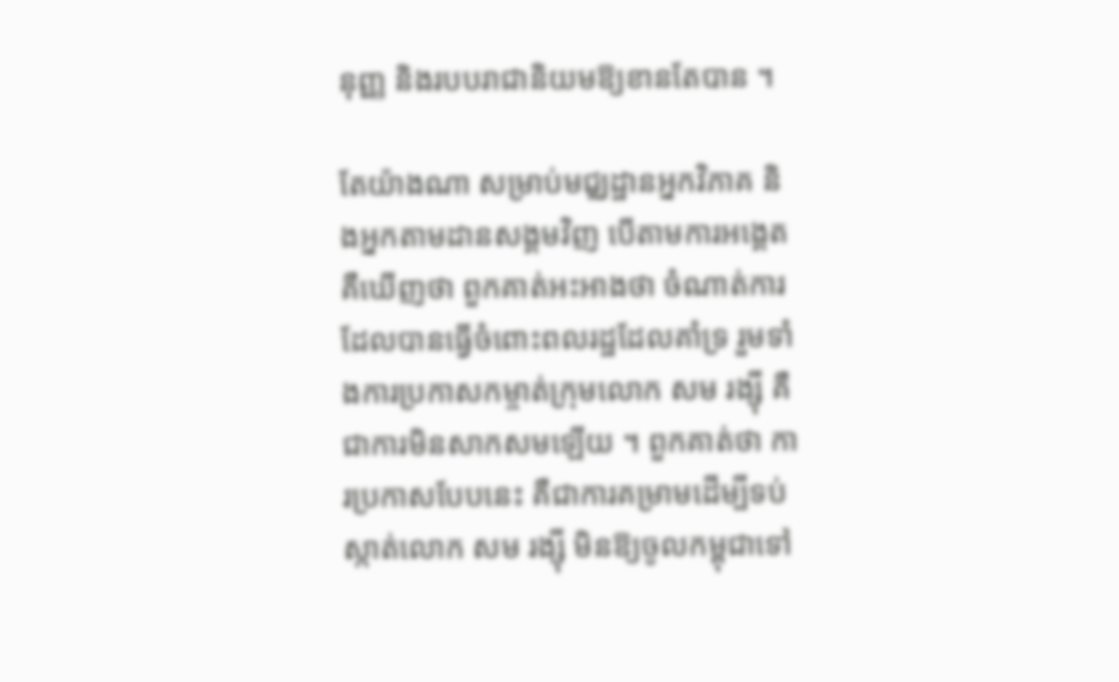នុញ្ញ និងរបបរាជានិយមឱ្យខានតែបាន ។

តែយ៉ាងណា សម្រាប់មជ្ឈដ្ឋានអ្នកវិភាគ និងអ្នកតាមដានសង្គមវិញ បើតាមការអង្គេតគឺឃើញថា ពួកគាត់អះអាងថា ចំណាត់ការដែលបានធ្វើចំពោះពលរដ្ឋដែលគាំទ្រ រួមទាំងការប្រកាសកម្ចាត់ក្រុមលោក សម រង្ស៊ី គឺជាការមិនសាកសមឡើយ ។ ពួកគាត់ថា ការប្រកាសបែបនេះ គឺជាការគម្រាមដើម្បីទប់ស្កាត់លោក សម រង្ស៊ី មិនឱ្យចូលកម្ពុជាទៅ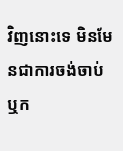វិញនោះទេ មិនមែនជាការចង់ចាប់ ឬក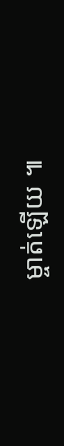ម្ចាត់ឡើយ ៕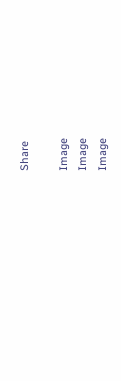Share

Image
Image
Image